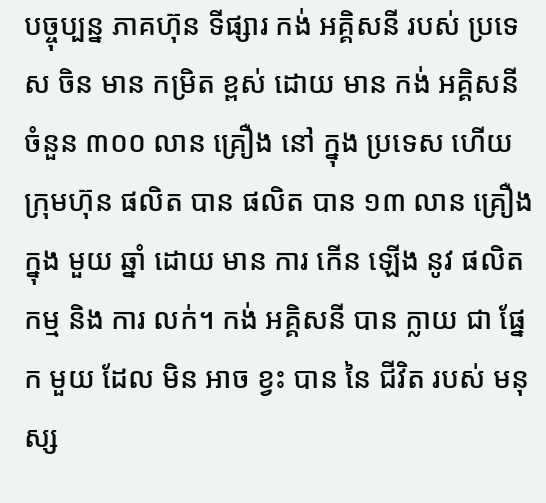បច្ចុប្បន្ន ភាគហ៊ុន ទីផ្សារ កង់ អគ្គិសនី របស់ ប្រទេស ចិន មាន កម្រិត ខ្ពស់ ដោយ មាន កង់ អគ្គិសនី ចំនួន ៣០០ លាន គ្រឿង នៅ ក្នុង ប្រទេស ហើយ ក្រុមហ៊ុន ផលិត បាន ផលិត បាន ១៣ លាន គ្រឿង ក្នុង មួយ ឆ្នាំ ដោយ មាន ការ កើន ឡើង នូវ ផលិត កម្ម និង ការ លក់។ កង់ អគ្គិសនី បាន ក្លាយ ជា ផ្នែក មួយ ដែល មិន អាច ខ្វះ បាន នៃ ជីវិត របស់ មនុស្ស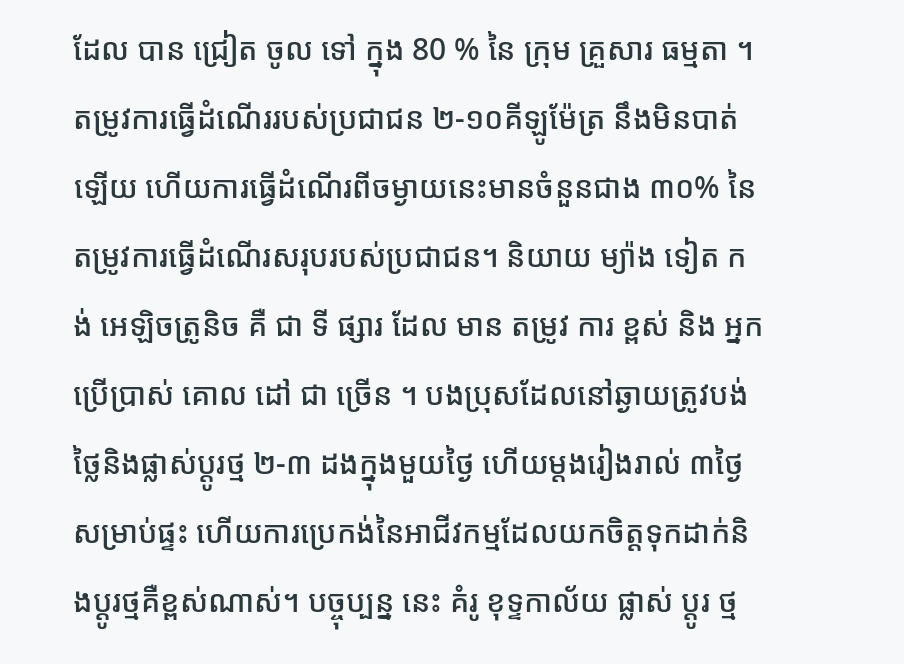ដែល បាន ជ្រៀត ចូល ទៅ ក្នុង 80 % នៃ ក្រុម គ្រួសារ ធម្មតា ។ តម្រូវការធ្វើដំណើររបស់ប្រជាជន ២-១០គីឡូម៉ែត្រ នឹងមិនបាត់ឡើយ ហើយការធ្វើដំណើរពីចម្ងាយនេះមានចំនួនជាង ៣០% នៃតម្រូវការធ្វើដំណើរសរុបរបស់ប្រជាជន។ និយាយ ម្យ៉ាង ទៀត កង់ អេឡិចត្រូនិច គឺ ជា ទី ផ្សារ ដែល មាន តម្រូវ ការ ខ្ពស់ និង អ្នក ប្រើប្រាស់ គោល ដៅ ជា ច្រើន ។ បងប្រុសដែលនៅឆ្ងាយត្រូវបង់ថ្លៃនិងផ្លាស់ប្តូរថ្ម ២-៣ ដងក្នុងមួយថ្ងៃ ហើយម្តងរៀងរាល់ ៣ថ្ងៃសម្រាប់ផ្ទះ ហើយការប្រេកង់នៃអាជីវកម្មដែលយកចិត្តទុកដាក់និងប្តូរថ្មគឺខ្ពស់ណាស់។ បច្ចុប្បន្ន នេះ គំរូ ខុទ្ទកាល័យ ផ្លាស់ ប្តូរ ថ្ម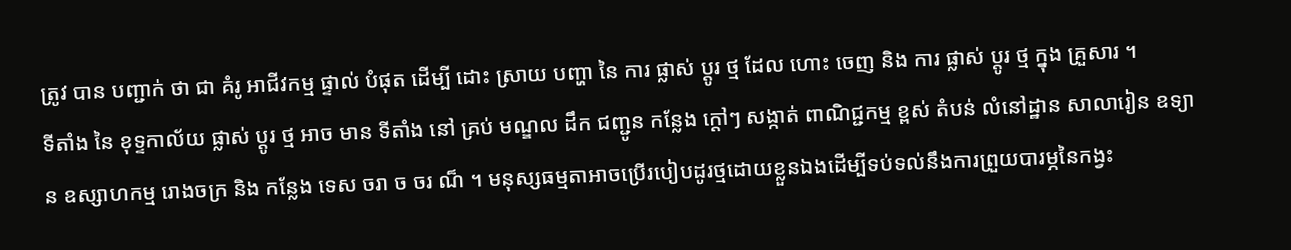ត្រូវ បាន បញ្ជាក់ ថា ជា គំរូ អាជីវកម្ម ផ្ទាល់ បំផុត ដើម្បី ដោះ ស្រាយ បញ្ហា នៃ ការ ផ្លាស់ ប្តូរ ថ្ម ដែល ហោះ ចេញ និង ការ ផ្លាស់ ប្តូរ ថ្ម ក្នុង គ្រួសារ ។
ទីតាំង នៃ ខុទ្ទកាល័យ ផ្លាស់ ប្តូរ ថ្ម អាច មាន ទីតាំង នៅ គ្រប់ មណ្ឌល ដឹក ជញ្ជូន កន្លែង ក្ដៅៗ សង្កាត់ ពាណិជ្ជកម្ម ខ្ពស់ តំបន់ លំនៅដ្ឋាន សាលារៀន ឧទ្យាន ឧស្សាហកម្ម រោងចក្រ និង កន្លែង ទេស ចរា ច ចរ ណ៏ ។ មនុស្សធម្មតាអាចប្រើរបៀបដូរថ្មដោយខ្លួនឯងដើម្បីទប់ទល់នឹងការព្រួយបារម្ភនៃកង្វះ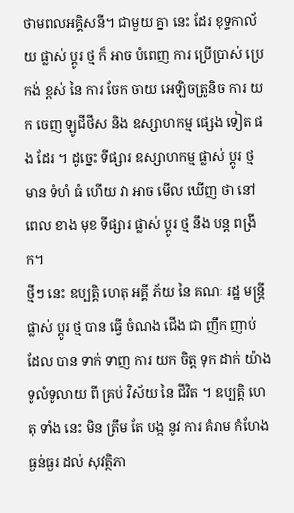ថាមពលអគ្គិសនី។ ជាមួយ គ្នា នេះ ដែរ ខុទ្ទកាល័យ ផ្លាស់ ប្តូរ ថ្ម ក៏ អាច បំពេញ ការ ប្រើប្រាស់ ប្រេកង់ ខ្ពស់ នៃ ការ ចែក ចាយ អេឡិចត្រូនិច ការ យក ចេញ ឡូជីថីស និង ឧស្សាហកម្ម ផ្សេង ទៀត ផង ដែរ ។ ដូច្នេះ ទីផ្សារ ឧស្សាហកម្ម ផ្លាស់ ប្តូរ ថ្ម មាន ទំហំ ធំ ហើយ វា អាច មើល ឃើញ ថា នៅ ពេល ខាង មុខ ទីផ្សារ ផ្លាស់ ប្តូរ ថ្ម នឹង បន្ត ពង្រីក។
ថ្មីៗ នេះ ឧប្បត្តិ ហេតុ អគ្គី ភ័យ នៃ គណៈ រដ្ឋ មន្ត្រី ផ្លាស់ ប្តូរ ថ្ម បាន ធ្វើ ចំណង ជើង ជា ញឹក ញាប់ ដែល បាន ទាក់ ទាញ ការ យក ចិត្ត ទុក ដាក់ យ៉ាង ទូលំទូលាយ ពី គ្រប់ វិស័យ នៃ ជីវិត ។ ឧប្បត្តិ ហេតុ ទាំង នេះ មិន ត្រឹម តែ បង្ក នូវ ការ គំរាម កំហែង ធ្ងន់ធ្ងរ ដល់ សុវត្ថិភា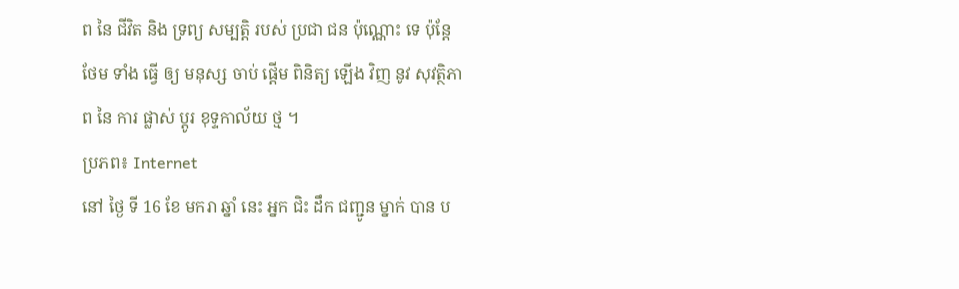ព នៃ ជីវិត និង ទ្រព្យ សម្បត្តិ របស់ ប្រជា ជន ប៉ុណ្ណោះ ទេ ប៉ុន្តែ ថែម ទាំង ធ្វើ ឲ្យ មនុស្ស ចាប់ ផ្តើម ពិនិត្យ ឡើង វិញ នូវ សុវត្ថិភាព នៃ ការ ផ្លាស់ ប្តូរ ខុទ្ទកាល័យ ថ្ម ។
ប្រភព៖ Internet
នៅ ថ្ងៃ ទី 16 ខែ មករា ឆ្នាំ នេះ អ្នក ជិះ ដឹក ជញ្ជូន ម្នាក់ បាន ប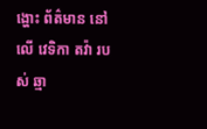ង្ហោះ ព័ត៌មាន នៅ លើ វេទិកា តវ៉ា របស់ ឆ្មា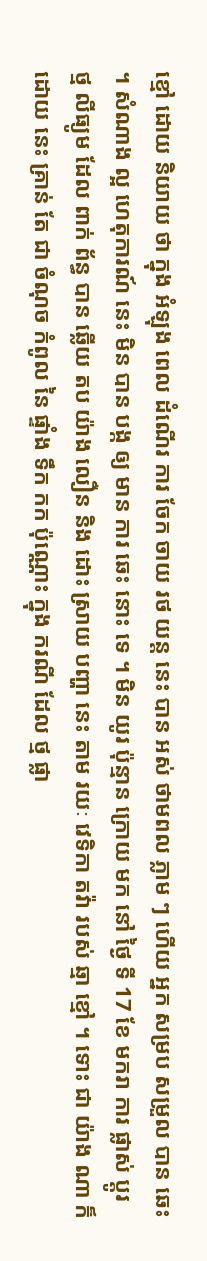ខ្មៅ ដោយ និយាយ ថា ក្នុង អំឡុង ពេល ដំណើរ ការ ចែក ចាយ រថ យន្ត នេះ បាន អស់ ថាមពល ភ្លាម ៗ ហើយ អ្នក សម្រប សម្រួល បាន ឆេះ ។ សំណាង ល្អ ហេតុការណ៍ នេះ មិន បាន បង្ក ឲ្យ មាន ការ ឆេះ នោះ ទេ ។ មិន យូរ ប៉ុន្មាន ក្រោយ មក នៅ ថ្ងៃ ទី 17 ខែ មករា ការ ផ្លាស់ ប្តូរ ថ្ម លីធ្យូម ដែល ពាក់ ព័ន្ធ បាន ឆ្លើយ តប យ៉ាង លឿន និង ដោះ ស្រាយ បញ្ហា នេះ តាម រយៈ វេទិកា តវ៉ា របស់ ឆ្មា ខ្មៅ ។ ទោះ ជា យ៉ាង ណា ក៏ ដោយ នេះ គ្រាន់ តែ ជា ចំណុច កំពូល នៃ ផ្ទាំង ទឹក កក ប៉ុណ្ណោះ ក្នុង ករណី ដែល ថ្ម ផ្លា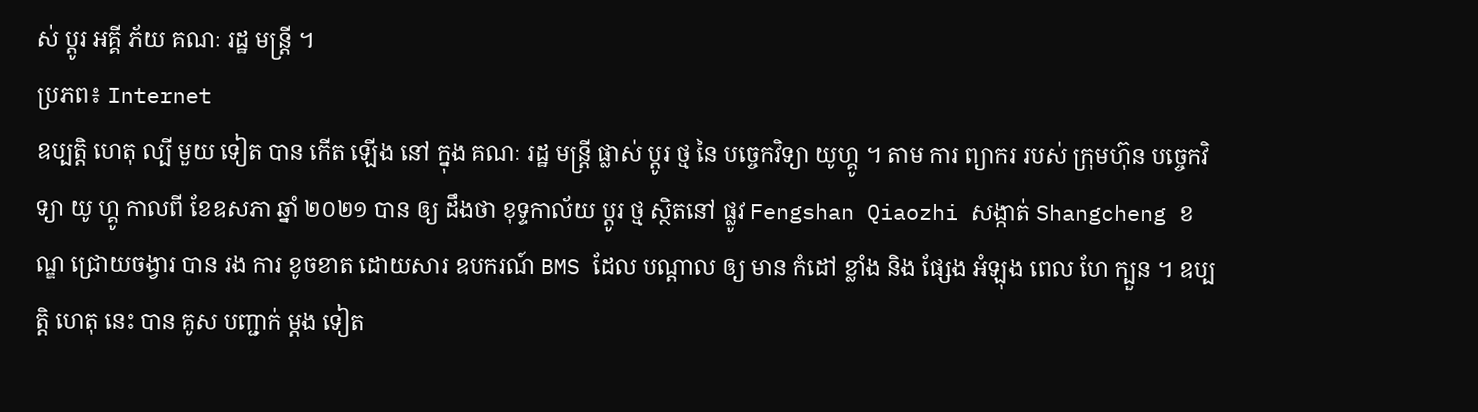ស់ ប្តូរ អគ្គី ភ័យ គណៈ រដ្ឋ មន្ត្រី ។
ប្រភព៖ Internet
ឧប្បត្តិ ហេតុ ល្បី មួយ ទៀត បាន កើត ឡើង នៅ ក្នុង គណៈ រដ្ឋ មន្ត្រី ផ្លាស់ ប្តូរ ថ្ម នៃ បច្ចេកវិទ្យា យូហ្គូ ។ តាម ការ ព្យាករ របស់ ក្រុមហ៊ុន បច្ចេកវិទ្យា យូ ហ្គូ កាលពី ខែឧសភា ឆ្នាំ ២០២១ បាន ឲ្យ ដឹងថា ខុទ្ទកាល័យ ប្តូរ ថ្ម ស្ថិតនៅ ផ្លូវ Fengshan Qiaozhi សង្កាត់ Shangcheng ខណ្ឌ ជ្រោយចង្វារ បាន រង ការ ខូចខាត ដោយសារ ឧបករណ៍ BMS ដែល បណ្តាល ឲ្យ មាន កំដៅ ខ្លាំង និង ផ្សែង អំឡុង ពេល ហែ ក្បួន ។ ឧប្បត្តិ ហេតុ នេះ បាន គូស បញ្ជាក់ ម្តង ទៀត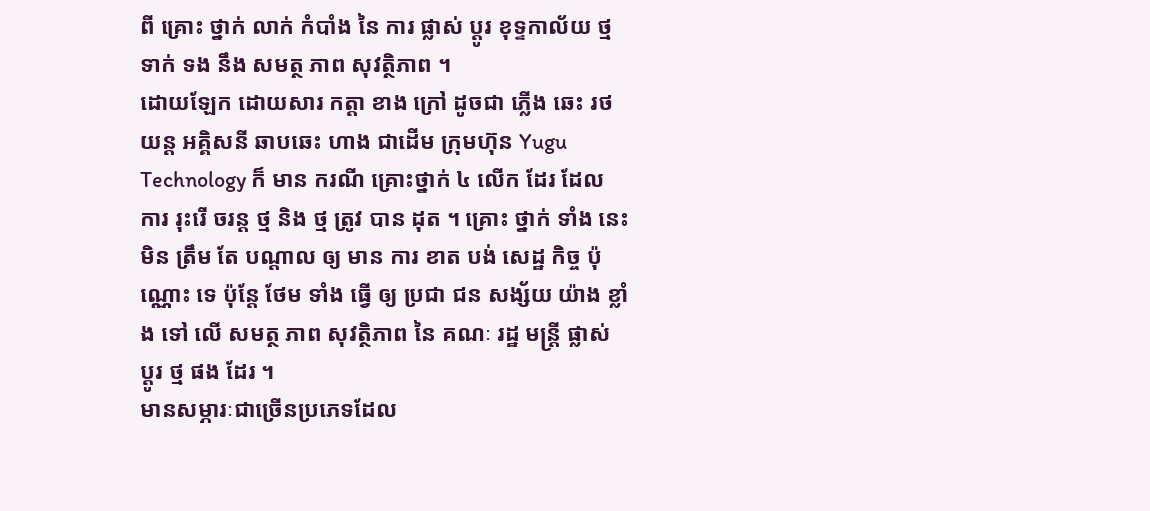ពី គ្រោះ ថ្នាក់ លាក់ កំបាំង នៃ ការ ផ្លាស់ ប្តូរ ខុទ្ទកាល័យ ថ្ម ទាក់ ទង នឹង សមត្ថ ភាព សុវត្ថិភាព ។
ដោយឡែក ដោយសារ កត្តា ខាង ក្រៅ ដូចជា ភ្លើង ឆេះ រថយន្ត អគ្គិសនី ឆាបឆេះ ហាង ជាដើម ក្រុមហ៊ុន Yugu Technology ក៏ មាន ករណី គ្រោះថ្នាក់ ៤ លើក ដែរ ដែល ការ រុះរើ ចរន្ត ថ្ម និង ថ្ម ត្រូវ បាន ដុត ។ គ្រោះ ថ្នាក់ ទាំង នេះ មិន ត្រឹម តែ បណ្តាល ឲ្យ មាន ការ ខាត បង់ សេដ្ឋ កិច្ច ប៉ុណ្ណោះ ទេ ប៉ុន្តែ ថែម ទាំង ធ្វើ ឲ្យ ប្រជា ជន សង្ស័យ យ៉ាង ខ្លាំង ទៅ លើ សមត្ថ ភាព សុវត្ថិភាព នៃ គណៈ រដ្ឋ មន្ត្រី ផ្លាស់ ប្តូរ ថ្ម ផង ដែរ ។
មានសម្ភារៈជាច្រើនប្រភេទដែល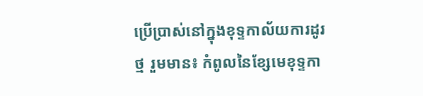ប្រើប្រាស់នៅក្នុងខុទ្ទកាល័យការដូរថ្ម រួមមាន៖ កំពូលនៃខ្សែមេខុទ្ទកា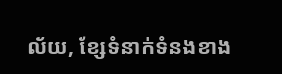ល័យ, ខ្សែទំនាក់ទំនងខាង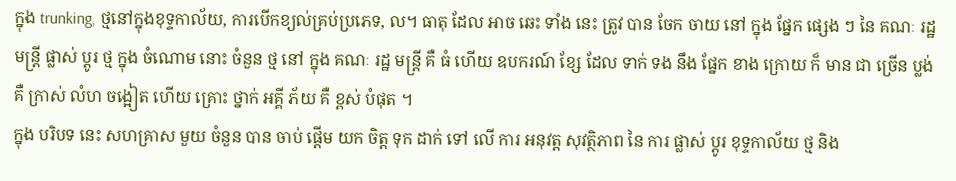ក្នុង trunking, ថ្មនៅក្នុងខុទ្ទកាល័យ, ការបើកខ្យល់គ្រប់ប្រភេទ, ល។ ធាតុ ដែល អាច ឆេះ ទាំង នេះ ត្រូវ បាន ចែក ចាយ នៅ ក្នុង ផ្នែក ផ្សេង ៗ នៃ គណៈ រដ្ឋ មន្ត្រី ផ្លាស់ ប្តូរ ថ្ម ក្នុង ចំណោម នោះ ចំនួន ថ្ម នៅ ក្នុង គណៈ រដ្ឋ មន្ត្រី គឺ ធំ ហើយ ឧបករណ៍ ខ្សែ ដែល ទាក់ ទង នឹង ផ្នែក ខាង ក្រោយ ក៏ មាន ជា ច្រើន ប្លង់ គឺ ក្រាស់ លំហ ចង្អៀត ហើយ គ្រោះ ថ្នាក់ អគ្គី ភ័យ គឺ ខ្ពស់ បំផុត ។
ក្នុង បរិបទ នេះ សហគ្រាស មួយ ចំនួន បាន ចាប់ ផ្តើម យក ចិត្ត ទុក ដាក់ ទៅ លើ ការ អនុវត្ត សុវត្ថិភាព នៃ ការ ផ្លាស់ ប្តូរ ខុទ្ទកាល័យ ថ្ម និង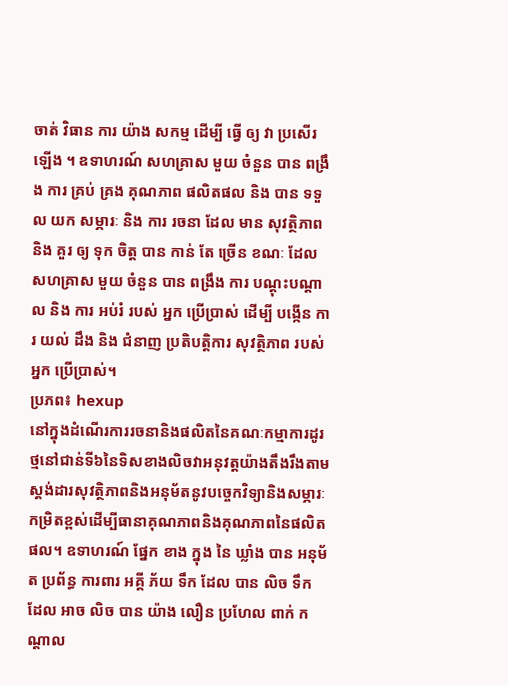ចាត់ វិធាន ការ យ៉ាង សកម្ម ដើម្បី ធ្វើ ឲ្យ វា ប្រសើរ ឡើង ។ ឧទាហរណ៍ សហគ្រាស មួយ ចំនួន បាន ពង្រឹង ការ គ្រប់ គ្រង គុណភាព ផលិតផល និង បាន ទទួល យក សម្ភារៈ និង ការ រចនា ដែល មាន សុវត្ថិភាព និង គួរ ឲ្យ ទុក ចិត្ត បាន កាន់ តែ ច្រើន ខណៈ ដែល សហគ្រាស មួយ ចំនួន បាន ពង្រឹង ការ បណ្ដុះបណ្ដាល និង ការ អប់រំ របស់ អ្នក ប្រើប្រាស់ ដើម្បី បង្កើន ការ យល់ ដឹង និង ជំនាញ ប្រតិបត្តិការ សុវត្ថិភាព របស់ អ្នក ប្រើប្រាស់។
ប្រភព៖ hexup
នៅក្នុងដំណើរការរចនានិងផលិតនៃគណៈកម្មាការដូរថ្មនៅជាន់ទី៦នៃទិសខាងលិចវាអនុវត្តយ៉ាងតឹងរឹងតាមស្តង់ដារសុវត្ថិភាពនិងអនុម័តនូវបច្ចេកវិទ្យានិងសម្ភារៈកម្រិតខ្ពស់ដើម្បីធានាគុណភាពនិងគុណភាពនៃផលិតផល។ ឧទាហរណ៍ ផ្នែក ខាង ក្នុង នៃ ឃ្លាំង បាន អនុម័ត ប្រព័ន្ធ ការពារ អគ្គី ភ័យ ទឹក ដែល បាន លិច ទឹក ដែល អាច លិច បាន យ៉ាង លឿន ប្រហែល ពាក់ កណ្តាល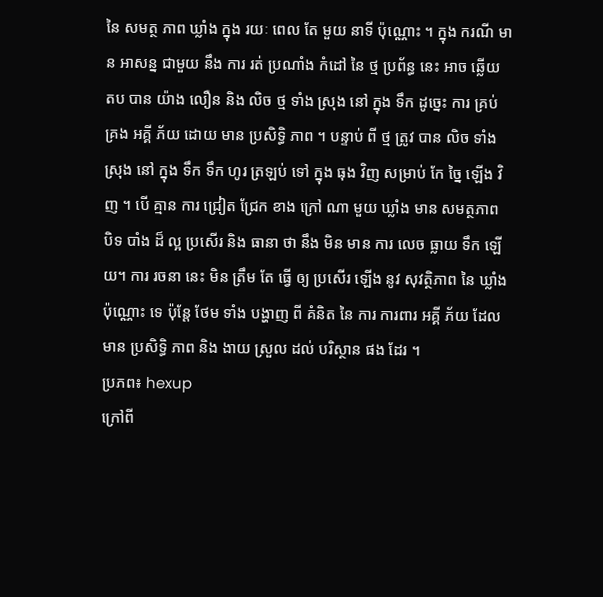នៃ សមត្ថ ភាព ឃ្លាំង ក្នុង រយៈ ពេល តែ មួយ នាទី ប៉ុណ្ណោះ ។ ក្នុង ករណី មាន អាសន្ន ជាមួយ នឹង ការ រត់ ប្រណាំង កំដៅ នៃ ថ្ម ប្រព័ន្ធ នេះ អាច ឆ្លើយ តប បាន យ៉ាង លឿន និង លិច ថ្ម ទាំង ស្រុង នៅ ក្នុង ទឹក ដូច្នេះ ការ គ្រប់ គ្រង អគ្គី ភ័យ ដោយ មាន ប្រសិទ្ធិ ភាព ។ បន្ទាប់ ពី ថ្ម ត្រូវ បាន លិច ទាំង ស្រុង នៅ ក្នុង ទឹក ទឹក ហូរ ត្រឡប់ ទៅ ក្នុង ធុង វិញ សម្រាប់ កែ ច្នៃ ឡើង វិញ ។ បើ គ្មាន ការ ជ្រៀត ជ្រែក ខាង ក្រៅ ណា មួយ ឃ្លាំង មាន សមត្ថភាព បិទ បាំង ដ៏ ល្អ ប្រសើរ និង ធានា ថា នឹង មិន មាន ការ លេច ធ្លាយ ទឹក ឡើយ។ ការ រចនា នេះ មិន ត្រឹម តែ ធ្វើ ឲ្យ ប្រសើរ ឡើង នូវ សុវត្ថិភាព នៃ ឃ្លាំង ប៉ុណ្ណោះ ទេ ប៉ុន្តែ ថែម ទាំង បង្ហាញ ពី គំនិត នៃ ការ ការពារ អគ្គី ភ័យ ដែល មាន ប្រសិទ្ធិ ភាព និង ងាយ ស្រួល ដល់ បរិស្ថាន ផង ដែរ ។
ប្រភព៖ hexup
ក្រៅពី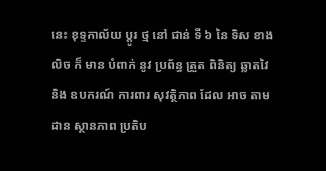នេះ ខុទ្ទកាល័យ ប្តូរ ថ្ម នៅ ជាន់ ទី ៦ នៃ ទិស ខាង លិច ក៏ មាន បំពាក់ នូវ ប្រព័ន្ធ ត្រួត ពិនិត្យ ឆ្លាតវៃ និង ឧបករណ៍ ការពារ សុវត្ថិភាព ដែល អាច តាមដាន ស្ថានភាព ប្រតិប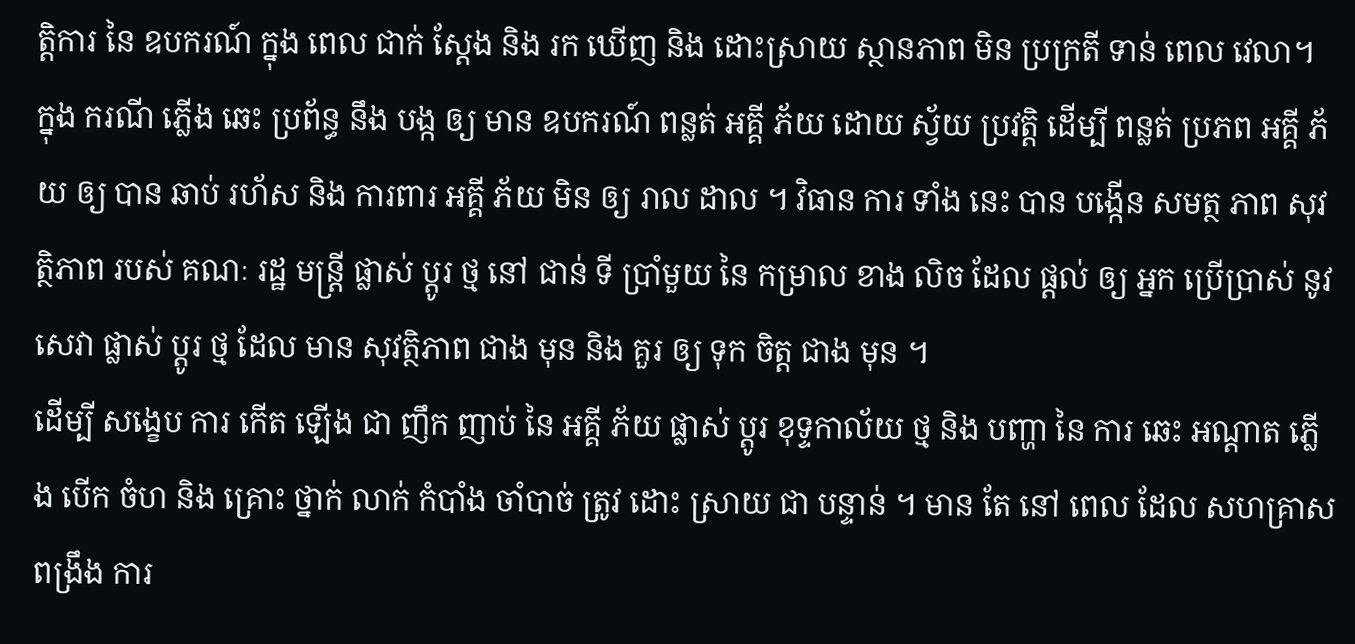ត្តិការ នៃ ឧបករណ៍ ក្នុង ពេល ជាក់ ស្តែង និង រក ឃើញ និង ដោះស្រាយ ស្ថានភាព មិន ប្រក្រតី ទាន់ ពេល វេលា។ ក្នុង ករណី ភ្លើង ឆេះ ប្រព័ន្ធ នឹង បង្ក ឲ្យ មាន ឧបករណ៍ ពន្លត់ អគ្គី ភ័យ ដោយ ស្វ័យ ប្រវត្តិ ដើម្បី ពន្លត់ ប្រភព អគ្គី ភ័យ ឲ្យ បាន ឆាប់ រហ័ស និង ការពារ អគ្គី ភ័យ មិន ឲ្យ រាល ដាល ។ វិធាន ការ ទាំង នេះ បាន បង្កើន សមត្ថ ភាព សុវត្ថិភាព របស់ គណៈ រដ្ឋ មន្ត្រី ផ្លាស់ ប្តូរ ថ្ម នៅ ជាន់ ទី ប្រាំមួយ នៃ កម្រាល ខាង លិច ដែល ផ្តល់ ឲ្យ អ្នក ប្រើប្រាស់ នូវ សេវា ផ្លាស់ ប្តូរ ថ្ម ដែល មាន សុវត្ថិភាព ជាង មុន និង គួរ ឲ្យ ទុក ចិត្ត ជាង មុន ។
ដើម្បី សង្ខេប ការ កើត ឡើង ជា ញឹក ញាប់ នៃ អគ្គី ភ័យ ផ្លាស់ ប្តូរ ខុទ្ទកាល័យ ថ្ម និង បញ្ហា នៃ ការ ឆេះ អណ្តាត ភ្លើង បើក ចំហ និង គ្រោះ ថ្នាក់ លាក់ កំបាំង ចាំបាច់ ត្រូវ ដោះ ស្រាយ ជា បន្ទាន់ ។ មាន តែ នៅ ពេល ដែល សហគ្រាស ពង្រឹង ការ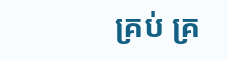គ្រប់ គ្រ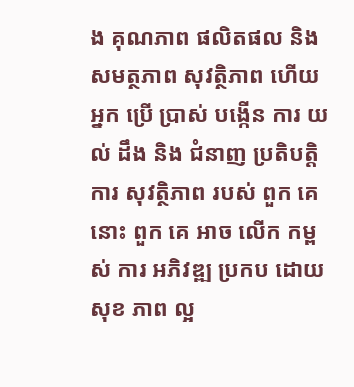ង គុណភាព ផលិតផល និង សមត្ថភាព សុវត្ថិភាព ហើយ អ្នក ប្រើ ប្រាស់ បង្កើន ការ យល់ ដឹង និង ជំនាញ ប្រតិបត្តិការ សុវត្ថិភាព របស់ ពួក គេ នោះ ពួក គេ អាច លើក កម្ពស់ ការ អភិវឌ្ឍ ប្រកប ដោយ សុខ ភាព ល្អ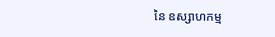នៃ ឧស្សាហកម្ម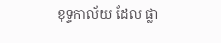ខុទ្ទកាល័យ ដែល ផ្លា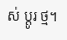ស់ ប្តូរ ថ្ម។